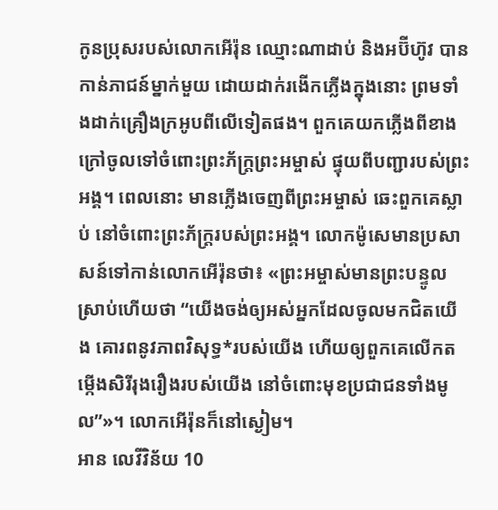កូនប្រុសរបស់លោកអើរ៉ុន ឈ្មោះណាដាប់ និងអប៊ីហ៊ូវ បានកាន់ភាជន៍ម្នាក់មួយ ដោយដាក់រងើកភ្លើងក្នុងនោះ ព្រមទាំងដាក់គ្រឿងក្រអូបពីលើទៀតផង។ ពួកគេយកភ្លើងពីខាងក្រៅចូលទៅចំពោះព្រះភ័ក្ត្រព្រះអម្ចាស់ ផ្ទុយពីបញ្ជារបស់ព្រះអង្គ។ ពេលនោះ មានភ្លើងចេញពីព្រះអម្ចាស់ ឆេះពួកគេស្លាប់ នៅចំពោះព្រះភ័ក្ត្ររបស់ព្រះអង្គ។ លោកម៉ូសេមានប្រសាសន៍ទៅកាន់លោកអើរ៉ុនថា៖ «ព្រះអម្ចាស់មានព្រះបន្ទូលស្រាប់ហើយថា “យើងចង់ឲ្យអស់អ្នកដែលចូលមកជិតយើង គោរពនូវភាពវិសុទ្ធ*របស់យើង ហើយឲ្យពួកគេលើកតម្កើងសិរីរុងរឿងរបស់យើង នៅចំពោះមុខប្រជាជនទាំងមូល”»។ លោកអើរ៉ុនក៏នៅស្ងៀម។
អាន លេវីវិន័យ 10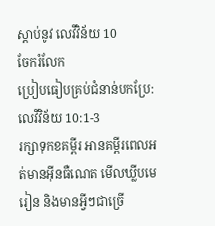ស្ដាប់នូវ លេវីវិន័យ 10
ចែករំលែក
ប្រៀបធៀបគ្រប់ជំនាន់បកប្រែ: លេវីវិន័យ 10:1-3
រក្សាទុកខគម្ពីរ អានគម្ពីរពេលអត់មានអ៊ីនធឺណេត មើលឃ្លីបមេរៀន និងមានអ្វីៗជាច្រើ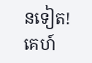នទៀត!
គេហ៍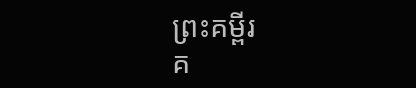ព្រះគម្ពីរ
គ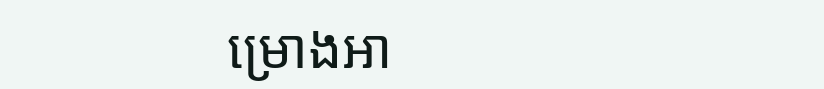ម្រោងអា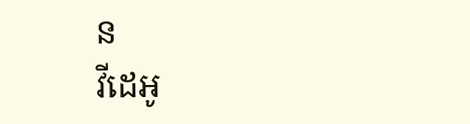ន
វីដេអូ